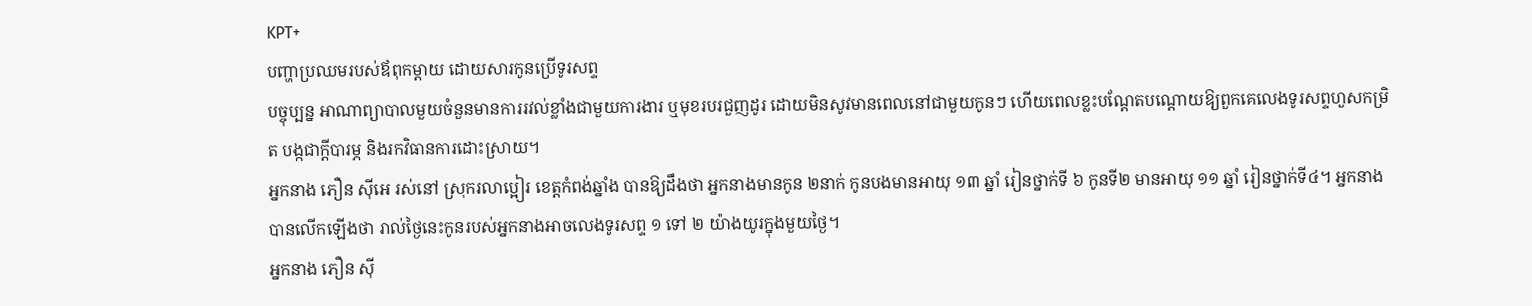KPT+
បញ្ហាប្រឈមរបស់ឪពុកម្តាយ ដោយសារកូនប្រើទូរសព្ទ
បច្ចុប្បន្ន អាណាព្យាបាលមួយចំនួនមានការរវល់ខ្លាំងជាមួយការងារ ឬមុខរបរជួញដូរ ដោយមិនសូវមានពេលនៅជាមួយកូនៗ ហើយពេលខ្លះបណ្តែតបណ្តោយឱ្យពួកគេលេងទូរសព្ទហួសកម្រិត បង្កជាក្ដីបារម្ភ និងរកវិធានការដោះស្រាយ។
អ្នកនាង ភឿន ស៊ីអេ រស់នៅ ស្រុករលាប្អៀរ ខេត្តកំពង់ឆ្នាំង បានឱ្យដឹងថា អ្នកនាងមានកូន ២នាក់ កូនបងមានអាយុ ១៣ ឆ្នាំ រៀនថ្នាក់ទី ៦ កូនទី២ មានអាយុ ១១ ឆ្នាំ រៀនថ្នាក់ទី៤។ អ្នកនាង បានលើកឡើងថា រាល់ថ្ងៃនេះកូនរបស់អ្នកនាងអាចលេងទូរសព្ទ ១ ទៅ ២ យ៉ាងយូរក្នុងមួយថ្ងៃ។
អ្នកនាង ភឿន ស៊ី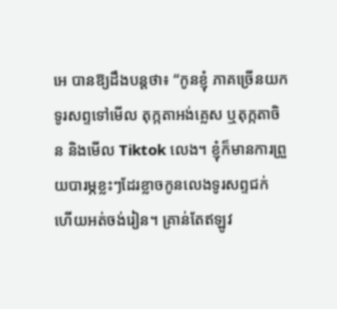អេ បានឱ្យដឹងបន្តថា៖ “កូនខ្ញុំ ភាគច្រើនយកទូរសព្ទទៅមើល តុក្កតាអង់គ្លេស ឬតុក្កតាចិន និងមើល Tiktok លេង។ ខ្ញុំក៏មានការព្រួយបារម្ភខ្លះៗដែរខ្លាចកូនលេងទូរសព្ទជក់ ហើយអត់ចង់រៀន។ គ្រាន់តែឥឡូវ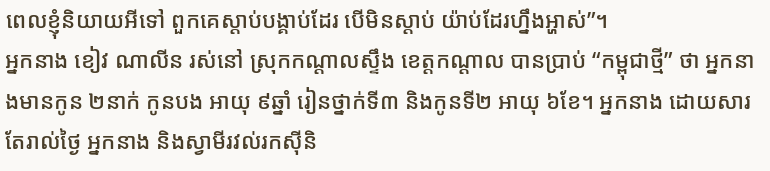ពេលខ្ញុំនិយាយអីទៅ ពួកគេស្តាប់បង្គាប់ដែរ បើមិនស្ដាប់ យ៉ាប់ដែរហ្នឹងអ្ហាស់”។
អ្នកនាង ខៀវ ណាលីន រស់នៅ ស្រុកកណ្តាលស្ទឹង ខេត្តកណ្តាល បានប្រាប់ “កម្ពុជាថ្មី” ថា អ្នកនាងមានកូន ២នាក់ កូនបង អាយុ ៩ឆ្នាំ រៀនថ្នាក់ទី៣ និងកូនទី២ អាយុ ៦ខែ។ អ្នកនាង ដោយសារតែរាល់ថ្ងៃ អ្នកនាង និងស្វាមីរវល់រកស៊ីនិ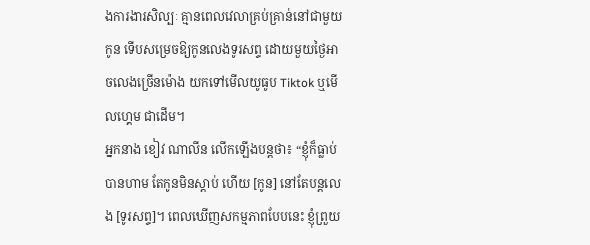ងការងារសិល្បៈ គ្មានពេលវេលាគ្រប់គ្រាន់នៅជាមួយកូន ទើបសម្រេចឱ្យកូនលេងទូរសព្ទ ដោយមួយថ្ងៃអាចលេងច្រើនម៉ោង យកទៅមើលយូធូប Tiktok ឬមើលហ្គេម ជាដើម។
អ្នកនាង ខៀវ ណាលីន លើកឡើងបន្តថា៖ “ខ្ញុំក៏ធ្លាប់បានហាម តែកូនមិនស្តាប់ ហើយ [កូន] នៅតែបន្តលេង [ទូរសព្ទ]។ ពេលឃើញសកម្មភាពបែបនេះ ខ្ញុំព្រួយ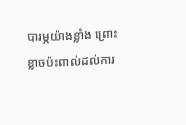បារម្ភយ៉ាងខ្លាំង ព្រោះខ្លាចប៉ះពាល់ដល់ការ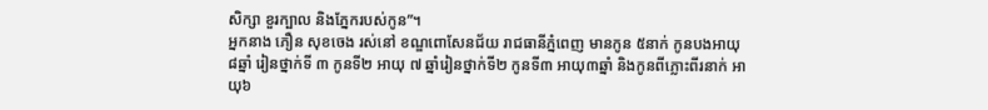សិក្សា ខួរក្បាល និងភ្នែករបស់កូន”។
អ្នកនាង ភឿន សុខចេង រស់នៅ ខណ្ឌពោសែនជ័យ រាជធានីភ្នំពេញ មានកូន ៥នាក់ កូនបងអាយុ៨ឆ្នាំ រៀនថ្នាក់ទី ៣ កូនទី២ អាយុ ៧ ឆ្នាំរៀនថ្នាក់ទី២ កូនទី៣ អាយុ៣ឆ្នាំ និងកូនពីភ្លោះពីរនាក់ អាយុ៦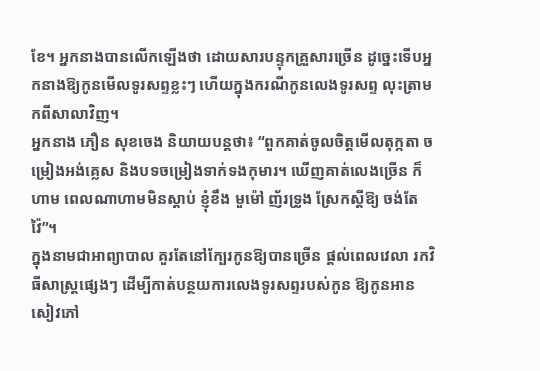ខែ។ អ្នកនាងបានលើកឡើងថា ដោយសារបន្ទុកគ្រួសារច្រើន ដូច្នេះទើបអ្នកនាងឱ្យកូនមើលទូរសព្ទខ្លះៗ ហើយក្នុងករណីកូនលេងទូរសព្ទ លុះត្រាមកពីសាលាវិញ។
អ្នកនាង ភឿន សុខចេង និយាយបន្តថា៖ “ពួកគាត់ចូលចិត្តមើលតុក្កតា ចម្រៀងអង់គ្លេស និងបទចម្រៀងទាក់ទងកុមារ។ ឃើញគាត់លេងច្រើន ក៏ហាម ពេលណាហាមមិនស្ដាប់ ខ្ញុំខឹង មួម៉ៅ ញ័រទ្រូង ស្រែកស្ដីឱ្យ ចង់តែវ៉ៃ”។
ក្នុងនាមជាអាព្យាបាល គួរតែនៅក្បែរកូនឱ្យបានច្រើន ផ្តល់ពេលវេលា រកវិធីសាស្រ្តផ្សេងៗ ដើម្បីកាត់បន្ថយការលេងទូរសព្ទរបស់កូន ឱ្យកូនអានសៀវភៅ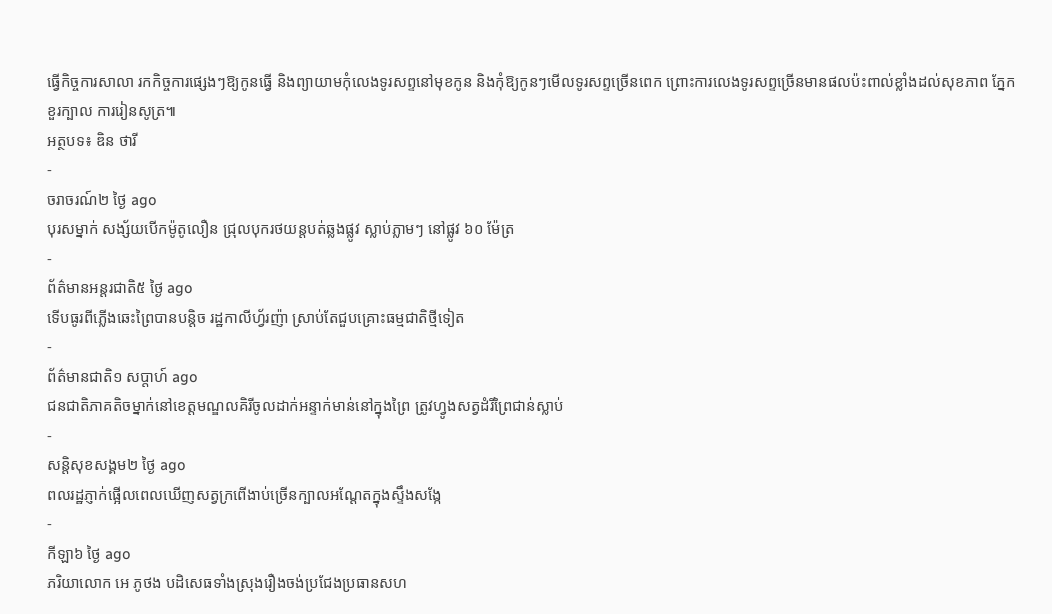ធ្វើកិច្ចការសាលា រកកិច្ចការផ្សេងៗឱ្យកូនធ្វើ និងព្យាយាមកុំលេងទូរសព្ទនៅមុខកូន និងកុំឱ្យកូនៗមើលទូរសព្ទច្រើនពេក ព្រោះការលេងទូរសព្ទច្រើនមានផលប៉ះពាល់ខ្លាំងដល់សុខភាព ភ្នែក ខួរក្បាល ការរៀនសូត្រ៕
អត្ថបទ៖ ឌិន ថារី
-
ចរាចរណ៍២ ថ្ងៃ ago
បុរសម្នាក់ សង្ស័យបើកម៉ូតូលឿន ជ្រុលបុករថយន្តបត់ឆ្លងផ្លូវ ស្លាប់ភ្លាមៗ នៅផ្លូវ ៦០ ម៉ែត្រ
-
ព័ត៌មានអន្ដរជាតិ៥ ថ្ងៃ ago
ទើបធូរពីភ្លើងឆេះព្រៃបានបន្តិច រដ្ឋកាលីហ្វ័រញ៉ា ស្រាប់តែជួបគ្រោះធម្មជាតិថ្មីទៀត
-
ព័ត៌មានជាតិ១ សប្តាហ៍ ago
ជនជាតិភាគតិចម្នាក់នៅខេត្តមណ្ឌលគិរីចូលដាក់អន្ទាក់មាន់នៅក្នុងព្រៃ ត្រូវហ្វូងសត្វដំរីព្រៃជាន់ស្លាប់
-
សន្តិសុខសង្គម២ ថ្ងៃ ago
ពលរដ្ឋភ្ញាក់ផ្អើលពេលឃើញសត្វក្រពើងាប់ច្រើនក្បាលអណ្ដែតក្នុងស្ទឹងសង្កែ
-
កីឡា៦ ថ្ងៃ ago
ភរិយាលោក អេ ភូថង បដិសេធទាំងស្រុងរឿងចង់ប្រជែងប្រធានសហ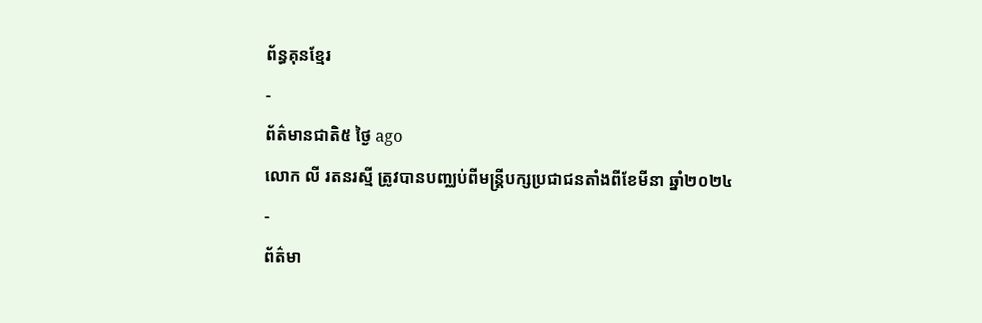ព័ន្ធគុនខ្មែរ
-
ព័ត៌មានជាតិ៥ ថ្ងៃ ago
លោក លី រតនរស្មី ត្រូវបានបញ្ឈប់ពីមន្ត្រីបក្សប្រជាជនតាំងពីខែមីនា ឆ្នាំ២០២៤
-
ព័ត៌មា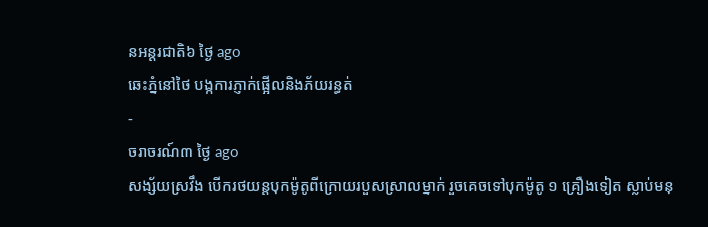នអន្ដរជាតិ៦ ថ្ងៃ ago
ឆេះភ្នំនៅថៃ បង្កការភ្ញាក់ផ្អើលនិងភ័យរន្ធត់
-
ចរាចរណ៍៣ ថ្ងៃ ago
សង្ស័យស្រវឹង បើករថយន្តបុកម៉ូតូពីក្រោយរបួសស្រាលម្នាក់ រួចគេចទៅបុកម៉ូតូ ១ គ្រឿងទៀត ស្លាប់មនុ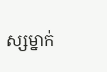ស្សម្នាក់